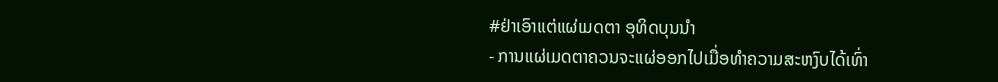#ຢ່າເອົາແຕ່ແຜ່ເມດຕາ ອຸທິດບຸນນຳ
- ການແຜ່ເມດຕາຄວນຈະແຜ່ອອກໄປເມື່ອທຳຄວາມສະຫງົບໄດ້ເທົ່າ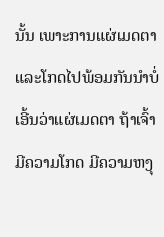ນັ້ນ ເພາະການແຜ່ເມດຕາແລະໂກດໄປພ້ອມກັນນຳບໍ່ເອີ້ນວ່າແຜ່ເມດຕາ ຖ້າເຈົ້າມີຄວາມໂກດ ມີຄວາມຫງຸ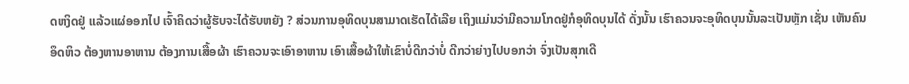ດຫງິດຢູ່ ແລ້ວແຜ່ອອກໄປ ເຈົ້າຄິດວ່າຜູ້ຮັບຈະໄດ້ຮັບຫຍັງ ? ສ່ວນການອຸທິດບຸນສາມາດເຮັດໄດ້ເລີຍ ເຖິງແມ່ນວ່າມີຄວາມໂກດຢູ່ກໍອຸທິດບຸນໄດ້ ດັ່ງນັ້ນ ເຮົາຄວນຈະອຸທິດບຸນນັ້ນລະເປັນຫຼັກ ເຊັ່ນ ເຫັນຄົນອຶດຫິວ ຕ້ອງຫານອາຫານ ຕ້ອງການເສື້ອຜ້າ ເຮົາຄວນຈະເອົາອາຫານ ເອົາເສື້ອຜ້າໃຫ້ເຂົາບໍ່ດີກວ່າບໍ່ ດີກວ່າຍ່າງໄປບອກວ່າ ຈົ່ງເປັນສຸກເດີ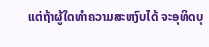ແຕ່ຖ້າຜູ້ໃດທຳຄວາມສະຫງົບໄດ້ ຈະອຸທິດບຸ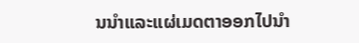ນນຳແລະແຜ່ເມດຕາອອກໄປນຳ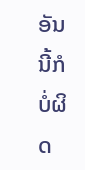ອັນນີ້ກໍບໍ່ຜິດ